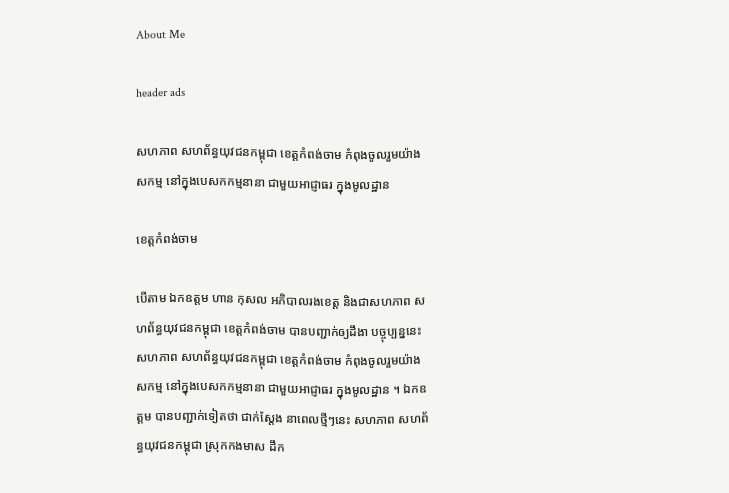About Me

header ads

សហភាព សហព័ន្ធយុវជនកម្ពុជា ខេត្តកំពង់ចាម កំពុងចូលរួមយ៉ាងសកម្ម នៅក្នុងបេសកកម្មនានា ជាមួយអាជ្ញាធរ ក្នុងមូលដ្ឋាន

ខេត្តកំពង់ចាម

បើតាម ឯកឧត្ដម ហាន កុសល អភិបាលរងខេត្ត និងជាសហភាព សហព័ន្ធយុវជនកម្ពុជា ខេត្តកំពង់ចាម បានបញ្ជាក់ឲ្យដឹងា បច្ចុប្បន្ននេះ សហភាព សហព័ន្ធយុវជនកម្ពុជា ខេត្តកំពង់ចាម កំពុងចូលរួមយ៉ាងសកម្ម នៅក្នុងបេសកកម្មនានា ជាមួយអាជ្ញាធរ ក្នុងមូលដ្ឋាន ។ ឯកឧត្ដម បានបញ្ជាក់ទៀតថា ជាក់ស្ដែង នាពេលថ្មីៗនេះ សហភាព សហព័ន្ធយុវជនកម្ពុជា ស្រុកកងមាស ដឹក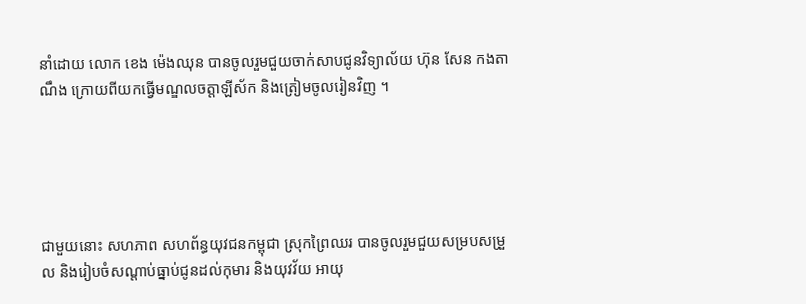នាំដោយ លោក ខេង ម៉េងឈុន បានចូលរួមជួយចាក់សាបជូនវិទ្យាល័យ ហ៊ុន សែន កងតាណឹង ក្រោយពីយកធ្វើមណ្ឌលចត្តាឡីស័ក និងត្រៀមចូលរៀនវិញ ។





ជាមួយនោះ សហភាព សហព័ន្ធយុវជនកម្ពុជា ស្រុកព្រៃឈរ បានចូលរួមជួយសម្របសម្រួល និងរៀបចំសណ្តាប់ធ្នាប់ជូនដល់កុមារ និងយុវវ័យ អាយុ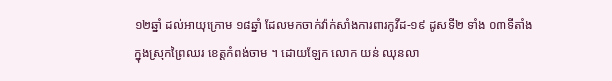១២ឆ្នាំ ដល់អាយុក្រោម ១៨ឆ្នាំ ដែលមកចាក់វ៉ាក់សាំងការពារកូវីដ-១៩ ដូសទី២ ទាំង ០៣ទីតាំងក្នុងស្រុកព្រៃឈរ ខេត្តកំពង់ចាម ។ ដោយឡែក លោក យន់ ឈុនលា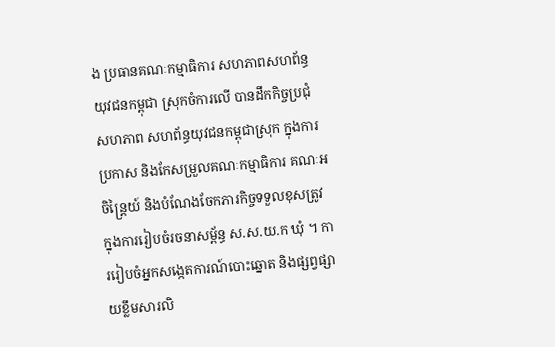ង ប្រធានគណៈកម្មាធិការ សហភាពសហព័ន្ធ យុវជនកម្ពុជា ស្រុកចំការលើ បានដឹកកិច្ចប្រជុំ សហភាព សហព័ន្ធយុវជនកម្ពុជាស្រុក ក្នុងការប្រកាស និងកែសម្រួលគណៈកម្មាធិការ គណៈអចិន្ត្រៃយ៍ និងបំណែងចែកភារកិច្ចទទួលខុសត្រូវ ក្នុងការរៀបចំរចនាសម្ព័ន្ធ ស.ស.យ.ក ឃុំ ។ ការរៀបចំអ្នកសង្កេតការណ៍បោះឆ្នោត និងផ្សព្វផ្សាយខ្លឹមសារលិ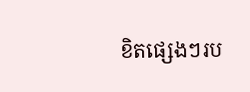ខិតផ្សេងៗរប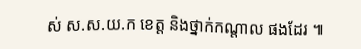ស់ ស.ស.យ.ក ខេត្ត និងថ្នាក់កណ្តាល ផងដែរ ៕